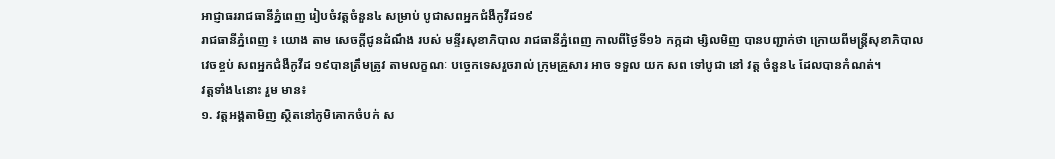អាជ្ញាធររាជធានីភ្នំពេញ រៀបចំវត្តចំនួន៤ សម្រាប់ បូជាសពអ្នកជំងឺកូវីដ១៩
រាជធានីភ្នំពេញ ៖ យោង តាម សេចក្តីជូនដំណឹង របស់ មន្ទីរសុខាភិបាល រាជធានីភ្នំពេញ កាលពីថ្ងៃទី១៦ កក្កដា ម្សិលមិញ បានបញ្ជាក់ថា ក្រោយពីមន្រ្តីសុខាភិបាល វេចខ្ចប់ សពអ្នកជំងឺកូវីដ ១៩បានត្រឹមត្រូវ តាមលក្ខណៈ បច្ចេកទេសរួចរាល់ ក្រុមគ្រួសារ អាច ទទួល យក សព ទៅបូជា នៅ វត្ត ចំនួន៤ ដែលបានកំណត់។
វត្តទាំង៤នោះ រួម មាន៖
១. វត្តអង្គតាមិញ ស្ថិតនៅភូមិគោកចំបក់ ស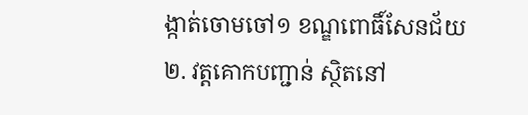ង្កាត់ចោមចៅ១ ខណ្ឌពោធិ៍សែនជ័យ
២. វត្តគោកបញ្ជាន់ ស្ថិតនៅ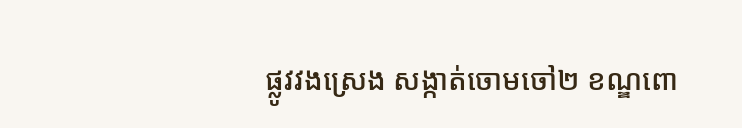ផ្លូវវងស្រេង សង្កាត់ចោមចៅ២ ខណ្ឌពោ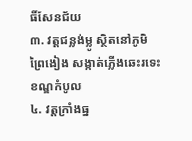ធិ៍សែនជ័យ
៣. វត្តជន្លង់ម្លូ ស្ថិតនៅភូមិព្រៃងៀង សង្កាត់ភ្លើងឆេះរទេះ ខណ្ឌកំបូល
៤. វត្តក្រាំងធ្ន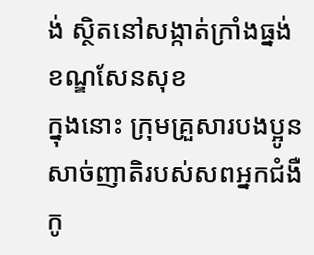ង់ ស្ថិតនៅសង្កាត់ក្រាំងធ្នង់ ខណ្ឌសែនសុខ
ក្នុងនោះ ក្រុមគ្រួសារបងប្អូនសាច់ញាតិរបស់សពអ្នកជំងឺកូ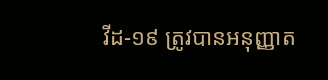វីដ-១៩ ត្រូវបានអនុញ្ញាត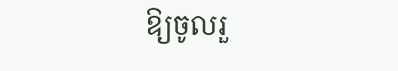ឱ្យចូលរួ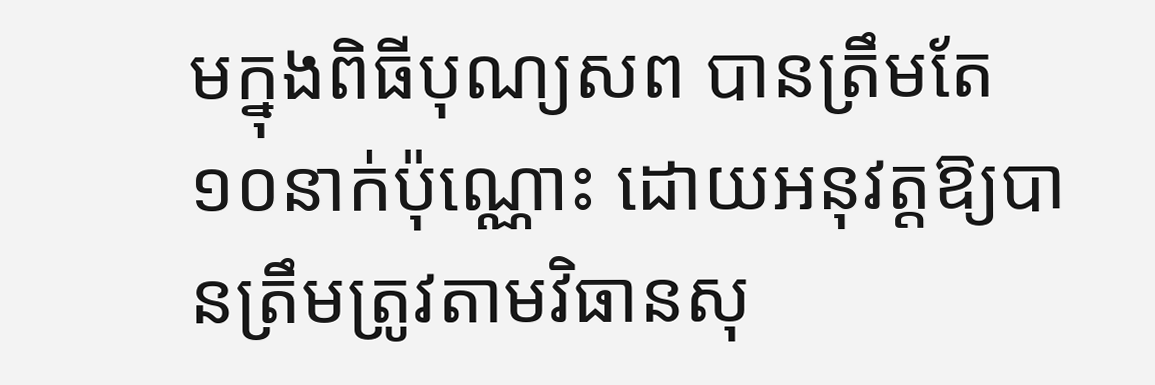មក្នុងពិធីបុណ្យសព បានត្រឹមតែ ១០នាក់ប៉ុណ្ណោះ ដោយអនុវត្តឱ្យបានត្រឹមត្រូវតាមវិធានសុ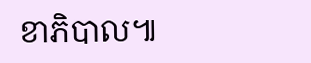ខាភិបាល៕